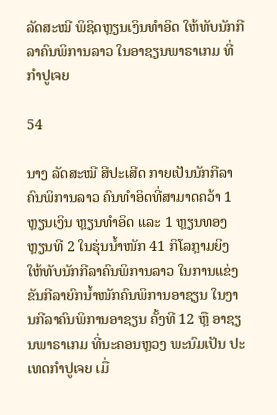ລັດສະໝີ ພິຊິດຫຼຽນເງິນທຳອິດ ໃຫ້ທັບນັກກີລາຄົນພິການລາວ ໃນອາຊຽນພາຣາເກມ ທີ່ກຳປູເຈຍ

54

ນາງ ລັດສະໝີ ສີປະເສີດ ກາຍເປັນນັກກີລາຄົນພິການລາວ ຄົນທໍາອິດທີ່ສາມາດຄວ້າ 1 ຫຼຽນເງິນ ຫຼຽນທຳອິດ ແລະ 1 ຫຼຽນທອງ ຫຼຽນທີ 2 ໃນຮຸ່ນນໍ້າໜັກ 41 ກິໂລກຼາມຍິງ ໃຫ້ທັບນັກກີລາຄົນພິການລາວ ໃນການແຂ່ງຂັນກີລາຍົກນໍ້າໜັກຄົນພິການອາຊຽນ ໃນງານກີລາຄົນພິການອາຊຽນ ຄັ້ງທີ 12 ຫຼື ອາຊຽນພາຣາເກມ ທີ່ນະຄອນຫຼວງ ພະນົມເປັນ ປະເທດກຳປູເຈຍ ເມື່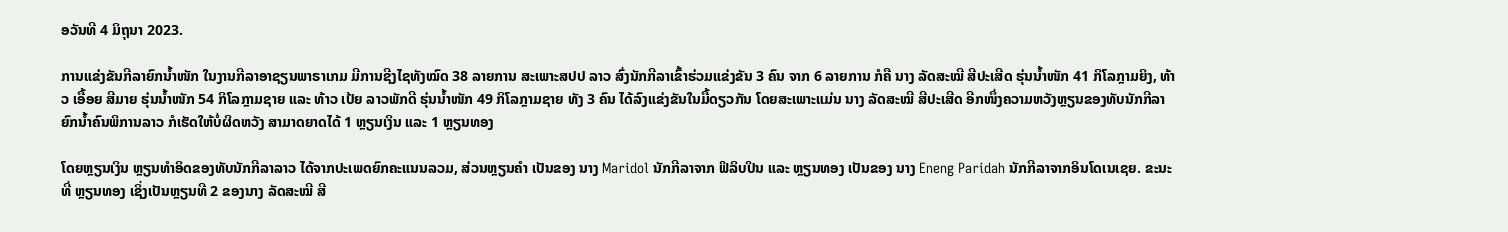ອວັນທີ 4 ມິຖຸນາ 2023.

ການແຂ່ງຂັນກີລາຍົກນໍ້າໜັກ ໃນງານກີລາອາຊຽນພາຣາເກມ ມີການຊີງໄຊທັງໝົດ 38 ລາຍການ ສະເພາະສປປ ລາວ ສົ່ງນັກກີລາເຂົ້າຮ່ວມແຂ່ງຂັນ 3 ຄົນ ຈາກ 6 ລາຍການ ກໍຄື ນາງ ລັດສະໝີ ສີປະເສີດ ຮຸ່ນນໍ້າໜັກ 41 ກິໂລກຼາມຍິງ, ທ້າວ ເອື້ອຍ ສີມາຍ ຮຸ່ນນໍ້າໜັກ 54 ກິໂລກຼາມຊາຍ ແລະ ທ້າວ ເປ້ຍ ລາວພັກດີ ຮຸ່ນນໍ້າໜັກ 49 ກິໂລກຼາມຊາຍ ທັງ 3 ຄົນ ໄດ້ລົງແຂ່ງຂັນໃນມື້ດຽວກັນ ໂດຍສະເພາະແມ່ນ ນາງ ລັດສະໝີ ສີປະເສີດ ອີກໜຶ່ງຄວາມຫວັງຫຼຽນຂອງທັບນັກກີລາຍົກນໍ້າຄົນພິການລາວ ກໍເຮັດໃຫ້ບໍ່ຜິດຫວັງ ສາມາດຍາດໄດ້ 1 ຫຼຽນເງິນ ແລະ 1 ຫຼຽນທອງ

ໂດຍຫຼຽນເງິນ ຫຼຽນທຳອິດຂອງທັບນັກກີລາລາວ ໄດ້ຈາກປະເພດຍົກຄະແນນລວມ, ສ່ວນຫຼຽນຄຳ ເປັນຂອງ ນາງ Maridol ນັກກີລາຈາກ ຟິລິບປິນ ແລະ ຫຼຽນທອງ ເປັນຂອງ ນາງ Eneng Paridah ນັກກີລາຈາກອິນໂດເນເຊຍ. ຂະນະທີ່ ຫຼຽນທອງ ເຊິ່ງເປັນຫຼຽນທີ 2 ຂອງນາງ ລັດສະໝີ ສີ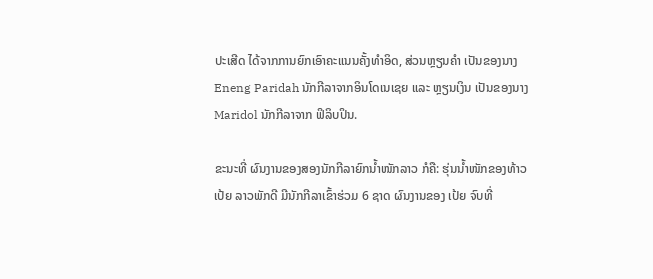ປະເສີດ ໄດ້ຈາກການຍົກເອົາຄະແນນຄັ້ງທຳອິດ, ສ່ວນຫຼຽນຄຳ ເປັນຂອງນາງ Eneng Paridah ນັກກີລາຈາກອິນໂດເນເຊຍ ແລະ ຫຼຽນເງິນ ເປັນຂອງນາງ Maridol ນັກກີລາຈາກ ຟິລິບປິນ.

ຂະນະທີ່ ຜົນງານຂອງສອງນັກກີລາຍົກນໍ້າໜັກລາວ ກໍຄື: ຮຸ່ນນໍ້າໜັກຂອງທ້າວ ເປ້ຍ ລາວພັກດີ ມີນັກກີລາເຂົ້າຮ່ວມ 6 ຊາດ ຜົນງານຂອງ ເປ້ຍ ຈົບທີ່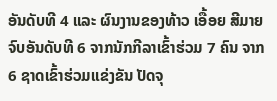ອັນດັບທີ 4 ແລະ ຜົນງານຂອງທ້າວ ເອື້ອຍ ສີມາຍ ຈົບອັນດັບທີ 6 ຈາກນັກກີລາເຂົ້າຮ່ວມ 7 ຄົນ ຈາກ 6 ຊາດເຂົ້າຮ່ວມແຂ່ງຂັນ ປັດຈຸ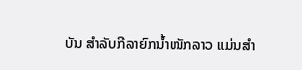ບັນ ສຳລັບກີລາຍົກນໍ້າໜັກລາວ ແມ່ນສຳ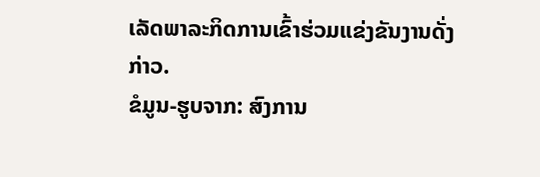ເລັດພາລະກິດການເຂົ້າຮ່ວມແຂ່ງຂັນງານດັ່ງກ່າວ.
ຂໍມູນ-ຮູບຈາກ: ສົງການ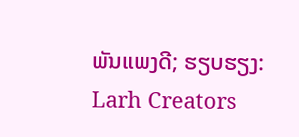ພັນແພງດີ; ຮຽບຮຽງ: Larh Creators